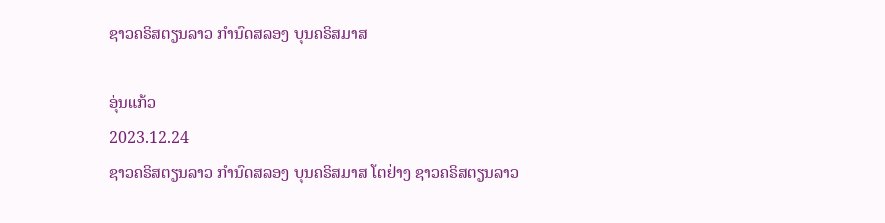ຊາວຄຣິສຕຽນລາວ ກຳນົດສລອງ ບຸນຄຣິສມາສ

ອຸ່ນແກ້ວ
2023.12.24
ຊາວຄຣິສຕຽນລາວ ກຳນົດສລອງ ບຸນຄຣິສມາສ ໂຕຢ່າງ ຊາວຄຣິສຕຽນລາວ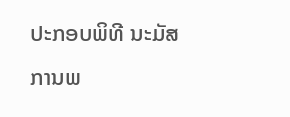ປະກອບພິທີ ນະມັສການພ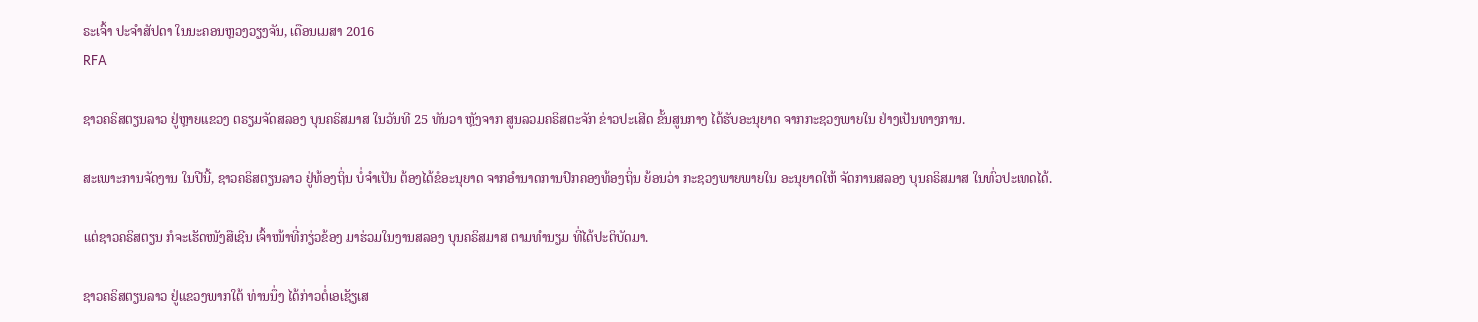ຣະເຈົ້າ ປະຈຳສັປດາ ໃນນະຄອນຫຼວງວຽງຈັນ, ເດືອນເມສາ 2016
RFA

ຊາວຄຣິສຕຽນລາວ ຢູ່ຫຼາຍແຂວງ ຕຣຽມຈັດສລອງ ບຸນຄຣິສມາສ ໃນວັນທີ 25 ທັນວາ ຫຼັງຈາກ ສູນລວມຄຣິສຕະຈັກ ຂ່າວປະເສີດ ຂັ້ນສູນກາງ ໄດ້ຮັບອະນຸຍາດ ຈາກກະຊວງພາຍໃນ ຢ່າງເປັນທາງການ.

ສະເພາະການຈັດງານ ໃນປີນີ້, ຊາວຄຣິສຕຽນລາວ ຢູ່ທ້ອງຖິ່ນ ບໍ່ຈໍາເປັນ ຕ້ອງໄດ້ຂໍອະນຸຍາດ ຈາກອໍານາດການປົກຄອງທ້ອງຖິ່ນ ຍ້ອນວ່າ ກະຊວງພາຍພາຍໃນ ອະນຸຍາດໃຫ້ ຈັດການສລອງ ບຸນຄຣິສມາສ ໃນທົ່ວປະເທດໄດ້.

ແຕ່ຊາວຄຣິສຕຽນ ກໍຈະເຮັດໜັງສືເຊີນ ເຈົ້າໜ້າທີ່ກຽ່ວຂ້ອງ ມາຮ່ວມໃນງານສລອງ ບຸນຄຣິສມາສ ຕາມທໍານຽມ ທີ່ໄດ້ປະຕິບັດມາ.

ຊາວຄຣິສຕຽນລາວ ຢູ່ແຂວງພາກໃຕ້ ທ່ານນຶ່ງ ໄດ້ກ່າວຕໍ່ເອເຊັຽເສ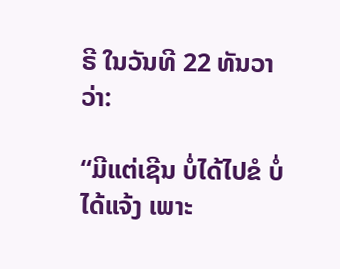ຣີ ໃນວັນທີ 22 ທັນວາ ວ່າ:

“ມີແຕ່ເຊີນ ບໍ່ໄດ້ໄປຂໍ ບໍ່ໄດ້ແຈ້ງ ເພາະ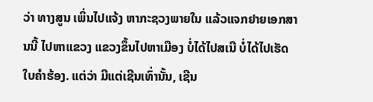ວ່າ ທາງສູນ ເພິ່ນໄປແຈ້ງ ຫາກະຊວງພາຍໃນ ແລ້ວແຈກຢາຍເອກສານນີ້ ໄປຫາແຂວງ ແຂວງຂຶ້ນໄປຫາເມືອງ ບໍ່ໄດ້ໄປສເນີ ບໍ່ໄດ້ໄປເຮັດ ໃບຄໍາຮ້ອງ. ແຕ່ວ່າ ມີແຕ່ເຊີນເທົ່ານັ້ນ, ເຊີນ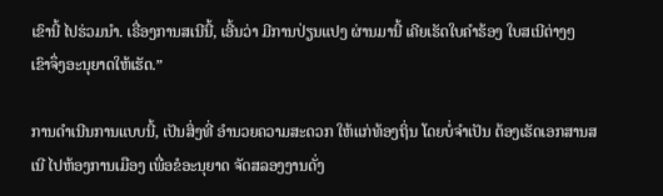ເຂົານີ້ ໄປຮ່ວມນໍາ. ເຣື່ອງການສເນີນີ້, ເອີ້ນວ່າ ມີການປ່ຽນແປງ ຜ່ານມານີ້ ເຄີຍເຮັດໃບຄຳຮ້ອງ ໃບສເນີຕ່າງໆ ເຂົາຈຶ່ງອະນຸຍາດໃຫ້ເຮັດ.”

ການດໍາເນີນການແບບນີ້, ເປັນສິ່ງທີ່ ອໍານວຍຄວາມສະດວກ ໃຫ້ແກ່ທ້ອງຖິ່ນ ໂດຍບໍ່ຈໍາເປັນ ຕ້ອງເຮັດເອກສານສເນີ ໄປຫ້ອງການເມືອງ ເພື່ອຂໍອະນຸຍາດ ຈັດສລອງງານດັ່ງ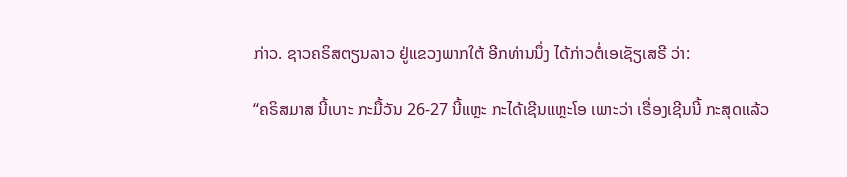ກ່າວ. ຊາວຄຣິສຕຽນລາວ ຢູ່ແຂວງພາກໃຕ້ ອີກທ່ານນຶ່ງ ໄດ້ກ່າວຕໍ່ເອເຊັຽເສຣີ ວ່າ:

“ຄຣິສມາສ ນີ້ເບາະ ກະມື້ວັນ 26-27 ນີ້ແຫຼະ ກະໄດ້ເຊີນແຫຼະໂອ ເພາະວ່າ ເຣື່ອງເຊີນນີ້ ກະສຸດແລ້ວ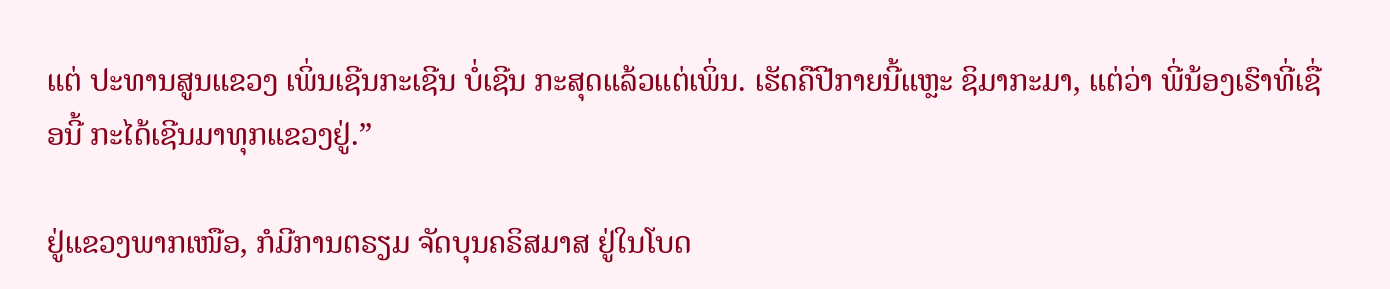ແຕ່ ປະທານສູນແຂວງ ເພິ່ນເຊີນກະເຊີນ ບໍ່ເຊີນ ກະສຸດແລ້ວແຕ່ເພິ່ນ. ເຮັດຄືປີກາຍນີ້ແຫຼະ ຊິມາກະມາ, ແຕ່ວ່າ ພີ່ນ້ອງເຮົາທີ່ເຊື່ອນີ້ ກະໄດ້ເຊີນມາທຸກແຂວງຢູ່.”

ຢູ່ແຂວງພາກເໜືອ, ກໍມີການຕຣຽມ ຈັດບຸນຄຣິສມາສ ຢູ່ໃນໂບດ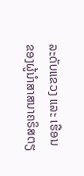ລະດັບແຂວງ ແລະ ເຮືອນ ຂອງຜູ້ນໍາສາສນາຄຣິສຕຽ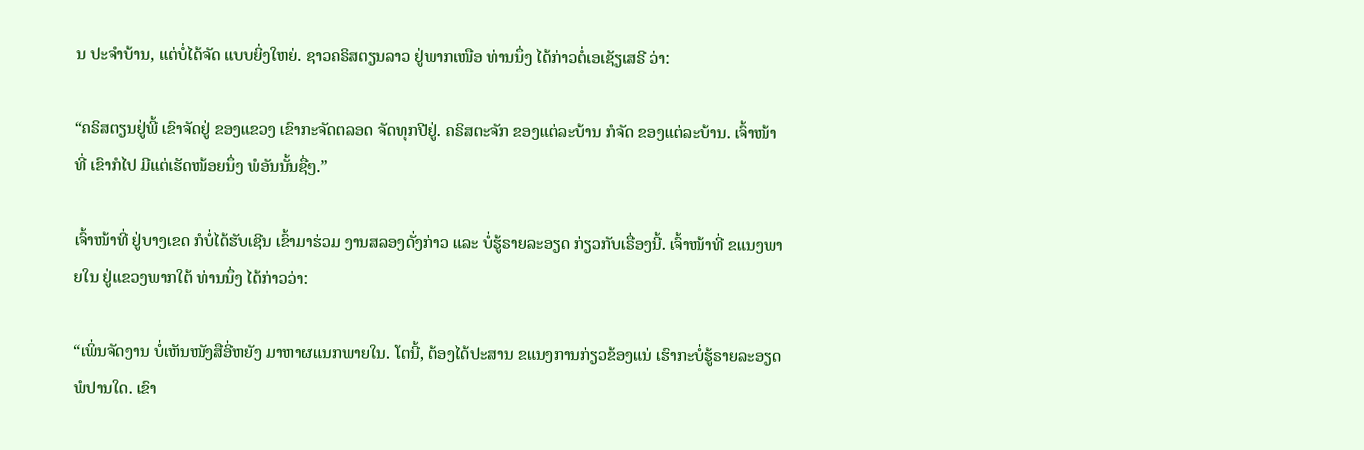ນ ປະຈໍາບ້ານ, ແຕ່ບໍ່ໄດ້ຈັດ ແບບຍິ່ງໃຫຍ່. ຊາວຄຣິສຕຽນລາວ ຢູ່ພາກເໜືອ ທ່ານນຶ່ງ ໄດ້ກ່າວຕໍ່ເອເຊັຽເສຣີ ວ່າ:

“ຄຣິສຕຽນຢູ່ພີ້ ເຂົາຈັດຢູ່ ຂອງແຂວງ ເຂົາກະຈັດຕລອດ ຈັດທຸກປີຢູ່. ຄຣິສຕະຈັກ ຂອງແຕ່ລະບ້ານ ກໍຈັດ ຂອງແຕ່ລະບ້ານ. ເຈົ້າໜ້າທີ່ ເຂົາກໍໄປ ມີແຕ່ເຮັດໜ້ອຍນຶ່ງ ພໍອັນນັ້ນຊື່ໆ.”

ເຈົ້າໜ້າທີ່ ຢູ່ບາງເຂດ ກໍບໍ່ໄດ້ຮັບເຊີນ ເຂົ້າມາຮ່ວມ ງານສລອງດັ່ງກ່າວ ແລະ ບໍ່ຮູ້ຣາຍລະອຽດ ກ່ຽວກັບເຣື່ອງນີ້. ເຈົ້າໜ້າທີ່ ຂແນງພາຍໃນ ຢູ່ແຂວງພາກໃຕ້ ທ່ານນຶ່ງ ໄດ້ກ່າວວ່າ:

“ເພິ່ນຈັດງານ ບໍ່ເຫັນໜັງສືອີ່ຫຍັງ ມາຫາຜແນກພາຍໃນ. ໂຕນີ້, ຕ້ອງໄດ້ປະສານ ຂແນງການກ່ຽວຂ້ອງແນ່ ເຮົາກະບໍ່ຮູ້ຣາຍລະອຽດ ພໍປານໃດ. ເຂົາ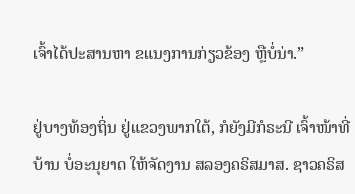ເຈົ້າໄດ້ປະສານຫາ ຂແນງການກ່ຽວຂ້ອງ ຫຼືບໍ່ນ່າ.”

ຢູ່ບາງທ້ອງຖິ່ນ ຢູ່ແຂວງພາກໃຕ້, ກໍຍັງມີກໍຣະນີ ເຈົ້າໜ້າທີ່ບ້ານ ບໍ່ອະນຸຍາດ ໃຫ້ຈັດງານ ສລອງຄຣິສມາສ. ຊາວຄຣິສ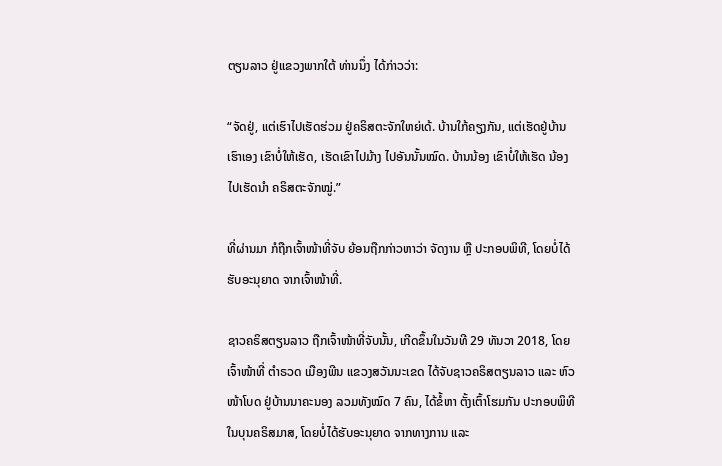ຕຽນລາວ ຢູ່ແຂວງພາກໃຕ້ ທ່ານນຶ່ງ ໄດ້ກ່າວວ່າ:

“ຈັດຢູ່, ແຕ່ເຮົາໄປເຮັດຮ່ວມ ຢູ່ຄຣິສຕະຈັກໃຫຍ່ເດ້. ບ້ານໃກ້ຄຽງກັນ, ແຕ່ເຮັດຢູ່ບ້ານເຮົາເອງ ເຂົາບໍ່ໃຫ້ເຮັດ, ເຮັດເຂົາໄປມ້າງ ໄປອັນນັ້ນໝົດ. ບ້ານນ້ອງ ເຂົາບໍ່ໃຫ້ເຮັດ ນ້ອງໄປເຮັດນໍາ ຄຣິສຕະຈັກໝູ່.”

ທີ່ຜ່ານມາ ກໍຖືກເຈົ້າໜ້າທີ່ຈັບ ຍ້ອນຖືກກ່າວຫາວ່າ ຈັດງານ ຫຼື ປະກອບພິທີ, ໂດຍບໍ່ໄດ້ຮັບອະນຸຍາດ ຈາກເຈົ້າໜ້າທີ່.

ຊາວຄຣິສຕຽນລາວ ຖືກເຈົ້າໜ້າທີ່ຈັບນັ້ນ, ເກີດຂຶ້ນໃນວັນທີ 29 ທັນວາ 2018, ໂດຍເຈົ້າໜ້າທີ່ ຕໍາຣວດ ເມືອງພີນ ແຂວງສວັນນະເຂດ ໄດ້ຈັບຊາວຄຣິສຕຽນລາວ ແລະ ຫົວໜ້າໂບດ ຢູ່ບ້ານນາຄະນອງ ລວມທັງໝົດ 7 ຄົນ, ໄດ້ຂໍ້ຫາ ຕັ້ງເຕົ້າໂຮມກັນ ປະກອບພິທີ ໃນບຸນຄຣິສມາສ, ໂດຍບໍ່ໄດ້ຮັບອະນຸຍາດ ຈາກທາງການ ແລະ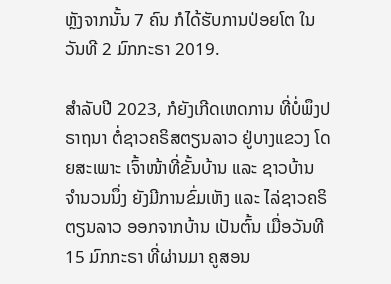ຫຼັງຈາກນັ້ນ 7 ຄົນ ກໍໄດ້ຮັບການປ່ອຍໂຕ ໃນວັນທີ 2 ມົກກະຣາ 2019.

ສໍາລັບປີ 2023, ກໍຍັງເກີດເຫດການ ທີ່ບໍ່ພຶງປຣາຖນາ ຕໍ່ຊາວຄຣິສຕຽນລາວ ຢູ່ບາງແຂວງ ໂດຍສະເພາະ ເຈົ້າໜ້າທີ່ຂັ້ນບ້ານ ແລະ ຊາວບ້ານ ຈໍານວນນຶ່ງ ຍັງມີການຂົ່ມເຫັງ ແລະ ໄລ່ຊາວຄຣິຕຽນລາວ ອອກຈາກບ້ານ ເປັນຕົ້ນ ເມື່ອວັນທີ 15 ມົກກະຣາ ທີ່ຜ່ານມາ ຄູສອນ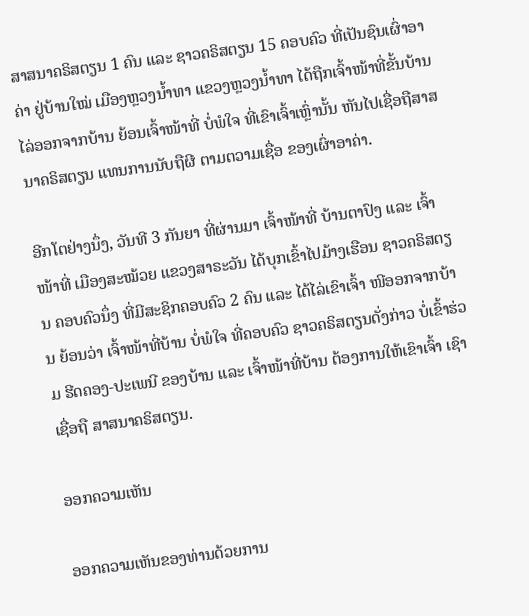ສາສນາຄຣິສຕຽນ 1 ຄົນ ແລະ ຊາວຄຣິສຕຽນ 15 ຄອບຄົວ ທີ່ເປັນຊົນເຜົ່າອາຄ່າ ຢູ່ບ້ານໃໝ່ ເມືອງຫຼວງນໍ້າທາ ແຂວງຫຼວງນໍ້າທາ ໄດ້ຖືກເຈົ້າໜ້າທີ່ຂັ້ນບ້ານ ໄລ່ອອກຈາກບ້ານ ຍ້ອນເຈົ້າໜ້າທີ່ ບໍ່ພໍໃຈ ທີ່ເຂົາເຈົ້າເຫຼົ່ານັ້ນ ຫັນໄປເຊື່ອຖືສາສນາຄຣິສຕຽນ ແທນການນັບຖືຜີ ຕາມຕວາມເຊື່ອ ຂອງເຜົ່າອາຄ່າ.

ອີກໂຕຢ່າງນຶ່ງ, ວັນທີ 3 ກັນຍາ ທີ່ຜ່ານມາ ເຈົ້າໜ້າທີ່ ບ້ານຕາປົງ ແລະ ເຈົ້າໜ້າທີ່ ເມືອງສະໝ້ວຍ ແຂວງສາຣະວັນ ໄດ້ບຸກເຂົ້າໄປມ້າງເຮືອນ ຊາວຄຣິສຕຽນ ຄອບຄົວນຶ່ງ ທີ່ມີສະຊິກຄອບຄົວ 2 ຄົນ ແລະ ໄດ້ໄລ່ເຂົາເຈົ້າ ໜີອອກຈາກບ້ານ ຍ້ອນວ່າ ເຈົ້າໜ້າທີ່ບ້ານ ບໍ່ພໍໃຈ ທີ່ຄອບຄົວ ຊາວຄຣິສຕຽນດັ່ງກ່າວ ບໍ່ເຂົ້າຮ່ວມ ຮີດຄອງ-ປະເພນີ ຂອງບ້ານ ແລະ ເຈົ້າໜ້າທີ່ບ້ານ ຕ້ອງການໃຫ້ເຂົາເຈົ້າ ເຊົາເຊື່ອຖື ສາສນາຄຣິສຕຽນ.

ອອກຄວາມເຫັນ

ອອກຄວາມເຫັນຂອງທ່ານດ້ວຍການ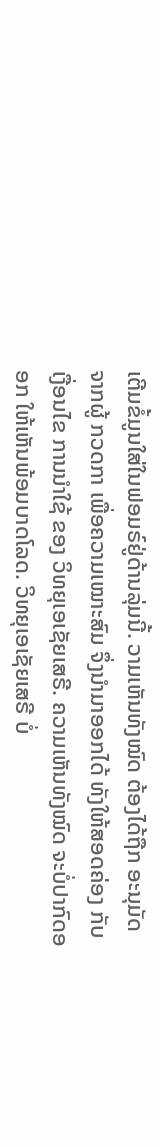ເຕີມຂໍ້ມູນໃສ່ໃນຟອມຣ໌ຢູ່ດ້ານລຸ່ມນີ້. ວາມເຫັນທັງໝົດ ຕ້ອງໄດ້ຖືກ ອະນຸມັດ ຈາກຜູ້ ກວດກາ ເພື່ອຄວາມເໝາະສົມ ຈຶ່ງນໍາມາອອກໄດ້ ທັງໃຫ້ສອດຄ່ອງ ກັບ ເງື່ອນໄຂ ການນຳໃຊ້ ຂອງ ວິທຍຸເອເຊັຍເສຣີ. ຄວາມເຫັນທັງໝົດ ຈະບໍ່ປາກົດອອກ ໃຫ້ເຫັນພ້ອມບາດໂລດ. ວິທຍຸເອເຊັຍເສຣີ ບໍ່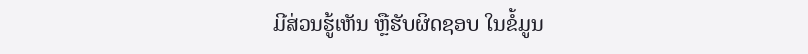ມີສ່ວນຮູ້ເຫັນ ຫຼືຮັບຜິດຊອບ ໃນຂໍ້ມູນ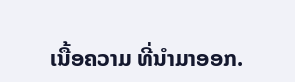ເນື້ອຄວາມ ທີ່ນໍາມາອອກ.